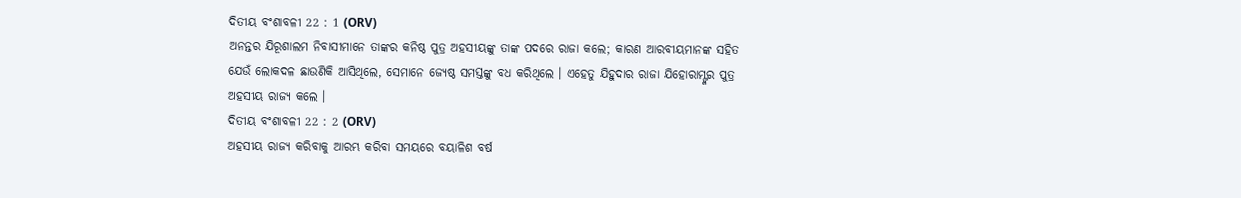ଦିତୀୟ ବଂଶାବଳୀ 22 : 1 (ORV)
ଅନନ୍ତର ଯିରୂଶାଲମ ନିବାସୀମାନେ ତାଙ୍କର କନିଷ୍ଠ ପୁତ୍ର ଅହସୀୟଙ୍କୁ ତାଙ୍କ ପଦରେ ରାଜା କଲେ; କାରଣ ଆରବୀୟମାନଙ୍କ ସହିତ ଯେଉଁ ଲୋକଦଳ ଛାଉଣିକି ଆସିଥିଲେ, ସେମାନେ ଜ୍ୟେଷ୍ଠ ସମସ୍ତଙ୍କୁ ବଧ କରିଥିଲେ । ଏହେତୁ ଯିହୁଦାର ରାଜା ଯିହୋରାମ୍ଙ୍କର ପୁତ୍ର ଅହସୀୟ ରାଜ୍ୟ କଲେ ।
ଦିତୀୟ ବଂଶାବଳୀ 22 : 2 (ORV)
ଅହସୀୟ ରାଜ୍ୟ କରିବାକୁ ଆରମ୍ଭ କରିବା ସମୟରେ ବୟାଳିଶ ବର୍ଷ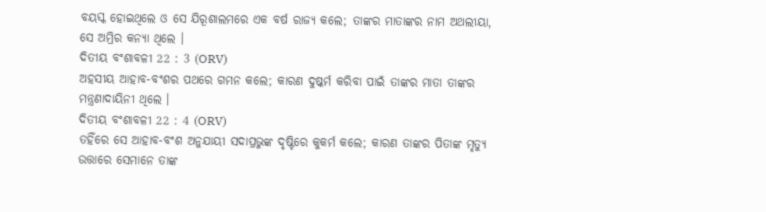ବୟସ୍କ ହୋଇଥିଲେ ଓ ସେ ଯିରୂଶାଲମରେ ଏକ ବର୍ଷ ରାଜ୍ୟ କଲେ; ତାଙ୍କର ମାତାଙ୍କର ନାମ ଅଥଲୀୟା, ସେ ଅମ୍ରିର କନ୍ୟା ଥିଲେ ।
ଦିତୀୟ ବଂଶାବଳୀ 22 : 3 (ORV)
ଅହସୀୟ ଆହାବ-ବଂଶର ପଥରେ ଗମନ କଲେ; କାରଣ ଦୁଷ୍କର୍ମ କରିବା ପାଇଁ ତାଙ୍କର ମାତା ତାଙ୍କର ମନ୍ତ୍ରଣାଦାୟିନୀ ଥିଲେ ।
ଦିତୀୟ ବଂଶାବଳୀ 22 : 4 (ORV)
ତହିଁରେ ସେ ଆହାବ-ବଂଶ ଅନୁଯାୟୀ ସଦାପ୍ରଭୁଙ୍କ ଦୃଷ୍ଟିରେ କୁକର୍ମ କଲେ; କାରଣ ତାଙ୍କର ପିତାଙ୍କ ମୃତ୍ୟୁ ଉତ୍ତାରେ ସେମାନେ ତାଙ୍କ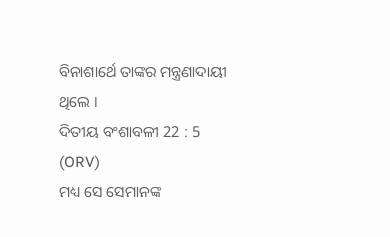ବିନାଶାର୍ଥେ ତାଙ୍କର ମନ୍ତ୍ରଣାଦାୟୀ ଥିଲେ ।
ଦିତୀୟ ବଂଶାବଳୀ 22 : 5 (ORV)
ମଧ୍ୟ ସେ ସେମାନଙ୍କ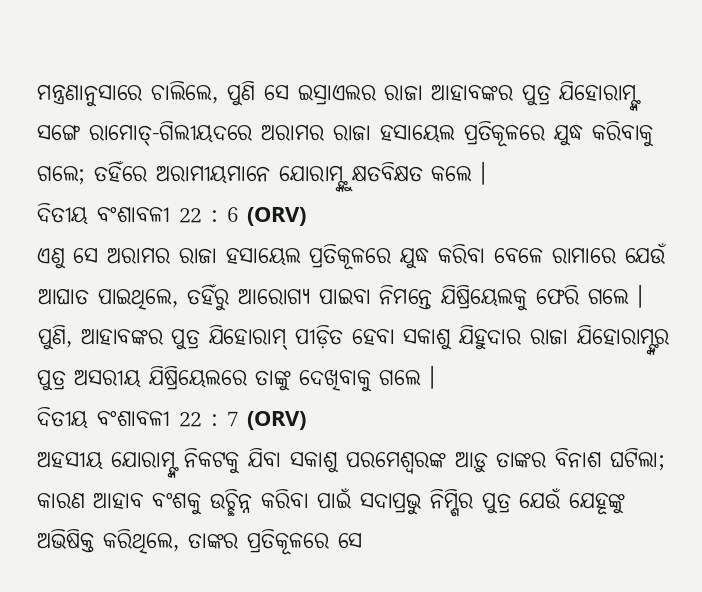ମନ୍ତ୍ରଣାନୁସାରେ ଚାଲିଲେ, ପୁଣି ସେ ଇସ୍ରାଏଲର ରାଜା ଆହାବଙ୍କର ପୁତ୍ର ଯିହୋରାମ୍ଙ୍କ ସଙ୍ଗେ ରାମୋତ୍-ଗିଲୀୟଦରେ ଅରାମର ରାଜା ହସାୟେଲ ପ୍ରତିକୂଳରେ ଯୁଦ୍ଧ କରିବାକୁ ଗଲେ; ତହିଁରେ ଅରାମୀୟମାନେ ଯୋରାମ୍ଙ୍କୁ କ୍ଷତବିକ୍ଷତ କଲେ ।
ଦିତୀୟ ବଂଶାବଳୀ 22 : 6 (ORV)
ଏଣୁ ସେ ଅରାମର ରାଜା ହସାୟେଲ ପ୍ରତିକୂଳରେ ଯୁଦ୍ଧ କରିବା ବେଳେ ରାମାରେ ଯେଉଁ ଆଘାତ ପାଇଥିଲେ, ତହିଁରୁ ଆରୋଗ୍ୟ ପାଇବା ନିମନ୍ତେ ଯିଷ୍ରିୟେଲକୁ ଫେରି ଗଲେ । ପୁଣି, ଆହାବଙ୍କର ପୁତ୍ର ଯିହୋରାମ୍ ପୀଡ଼ିତ ହେବା ସକାଶୁ ଯିହୁଦାର ରାଜା ଯିହୋରାମ୍ଙ୍କର ପୁତ୍ର ଅସରୀୟ ଯିଷ୍ରିୟେଲରେ ତାଙ୍କୁ ଦେଖିବାକୁ ଗଲେ ।
ଦିତୀୟ ବଂଶାବଳୀ 22 : 7 (ORV)
ଅହସୀୟ ଯୋରାମ୍ଙ୍କ ନିକଟକୁ ଯିବା ସକାଶୁ ପରମେଶ୍ଵରଙ୍କ ଆଡ଼ୁ ତାଙ୍କର ବିନାଶ ଘଟିଲା; କାରଣ ଆହାବ ବଂଶକୁ ଉଚ୍ଛିନ୍ନ କରିବା ପାଇଁ ସଦାପ୍ରଭୁ ନିମ୍ଶିର ପୁତ୍ର ଯେଉଁ ଯେହୂଙ୍କୁ ଅଭିଷିକ୍ତ କରିଥିଲେ, ତାଙ୍କର ପ୍ରତିକୂଳରେ ସେ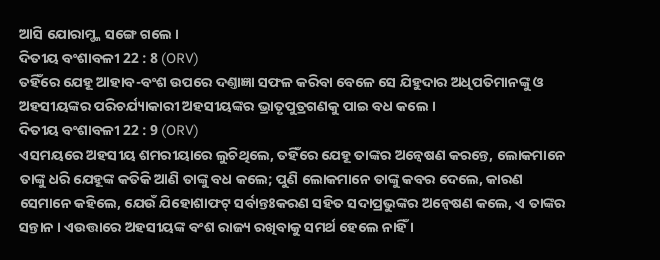ଆସି ଯୋରାମ୍ଙ୍କ ସଙ୍ଗେ ଗଲେ ।
ଦିତୀୟ ବଂଶାବଳୀ 22 : 8 (ORV)
ତହିଁରେ ଯେହୂ ଆହାବ-ବଂଶ ଉପରେ ଦଣ୍ତାଜ୍ଞା ସଫଳ କରିବା ବେଳେ ସେ ଯିହୁଦାର ଅଧିପତିମାନଙ୍କୁ ଓ ଅହସୀୟଙ୍କର ପରିଚର୍ଯ୍ୟାକାରୀ ଅହସୀୟଙ୍କର ଭ୍ରାତୃପୁତ୍ରଗଣକୁ ପାଇ ବଧ କଲେ ।
ଦିତୀୟ ବଂଶାବଳୀ 22 : 9 (ORV)
ଏସମୟରେ ଅହସୀୟ ଶମରୀୟାରେ ଲୁଚିଥିଲେ, ତହିଁରେ ଯେହୂ ତାଙ୍କର ଅନ୍ଵେଷଣ କରନ୍ତେ, ଲୋକମାନେ ତାଙ୍କୁ ଧରି ଯେହୂଙ୍କ କତିକି ଆଣି ତାଙ୍କୁ ବଧ କଲେ; ପୁଣି ଲୋକମାନେ ତାଙ୍କୁ କବର ଦେଲେ, କାରଣ ସେମାନେ କହିଲେ, ଯେଉଁ ଯିହୋଶାଫଟ୍ ସର୍ବାନ୍ତଃକରଣ ସହିତ ସଦାପ୍ରଭୁଙ୍କର ଅନ୍ଵେଷଣ କଲେ, ଏ ତାଙ୍କର ସନ୍ତାନ । ଏଉତ୍ତାରେ ଅହସୀୟଙ୍କ ବଂଶ ରାଜ୍ୟ ରଖିବାକୁ ସମର୍ଥ ହେଲେ ନାହିଁ ।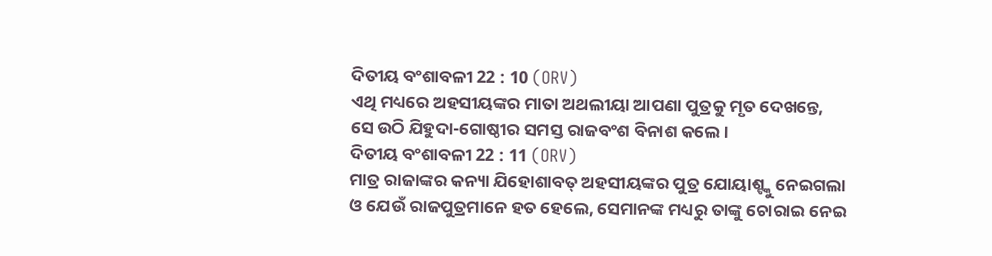ଦିତୀୟ ବଂଶାବଳୀ 22 : 10 (ORV)
ଏଥି ମଧ୍ୟରେ ଅହସୀୟଙ୍କର ମାତା ଅଥଲୀୟା ଆପଣା ପୁତ୍ରକୁ ମୃତ ଦେଖନ୍ତେ, ସେ ଉଠି ଯିହୁଦା-ଗୋଷ୍ଠୀର ସମସ୍ତ ରାଜବଂଶ ବିନାଶ କଲେ ।
ଦିତୀୟ ବଂଶାବଳୀ 22 : 11 (ORV)
ମାତ୍ର ରାଜାଙ୍କର କନ୍ୟା ଯିହୋଶାବତ୍ ଅହସୀୟଙ୍କର ପୁତ୍ର ଯୋୟାଶ୍ଙ୍କୁ ନେଇଗଲା ଓ ଯେଉଁ ରାଜପୁତ୍ରମାନେ ହତ ହେଲେ, ସେମାନଙ୍କ ମଧ୍ୟରୁ ତାଙ୍କୁ ଚୋରାଇ ନେଇ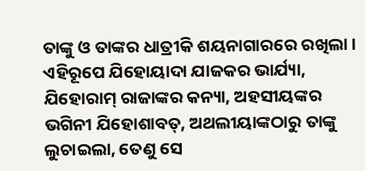ତାଙ୍କୁ ଓ ତାଙ୍କର ଧାତ୍ରୀକି ଶୟନାଗାରରେ ରଖିଲା । ଏହିରୂପେ ଯିହୋୟାଦା ଯାଜକର ଭାର୍ଯ୍ୟା, ଯିହୋରାମ୍ ରାଜାଙ୍କର କନ୍ୟା, ଅହସୀୟଙ୍କର ଭଗିନୀ ଯିହୋଶାବତ୍, ଅଥଲୀୟାଙ୍କଠାରୁ ତାଙ୍କୁ ଲୁଚାଇଲା, ତେଣୁ ସେ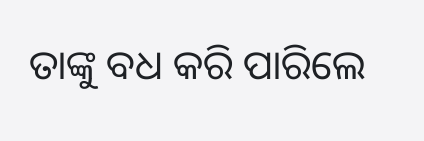ତାଙ୍କୁ ବଧ କରି ପାରିଲେ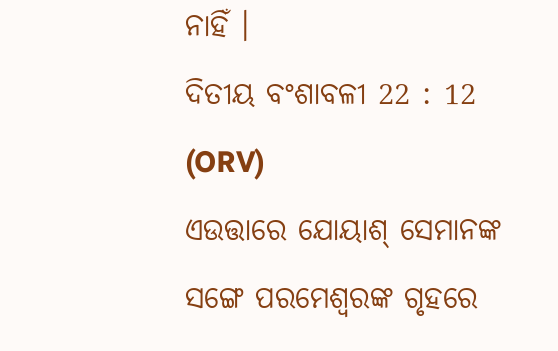ନାହିଁ ।
ଦିତୀୟ ବଂଶାବଳୀ 22 : 12 (ORV)
ଏଉତ୍ତାରେ ଯୋୟାଶ୍ ସେମାନଙ୍କ ସଙ୍ଗେ ପରମେଶ୍ଵରଙ୍କ ଗୃହରେ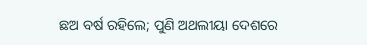ଛଅ ବର୍ଷ ରହିଲେ; ପୁଣି ଅଥଲୀୟା ଦେଶରେ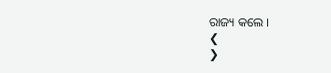ରାଜ୍ୟ କଲେ ।
❮
❯